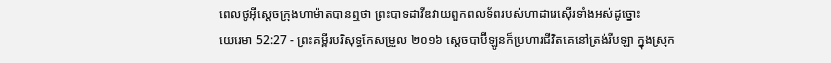ពេលថូអ៊ីស្តេចក្រុងហាម៉ាតបានឮថា ព្រះបាទដាវីឌវាយពួកពលទ័ពរបស់ហាដារេស៊ើរទាំងអស់ដូច្នោះ
យេរេមា 52:27 - ព្រះគម្ពីរបរិសុទ្ធកែសម្រួល ២០១៦ ស្តេចបាប៊ីឡូនក៏ប្រហារជីវិតគេនៅត្រង់រីបឡា ក្នុងស្រុក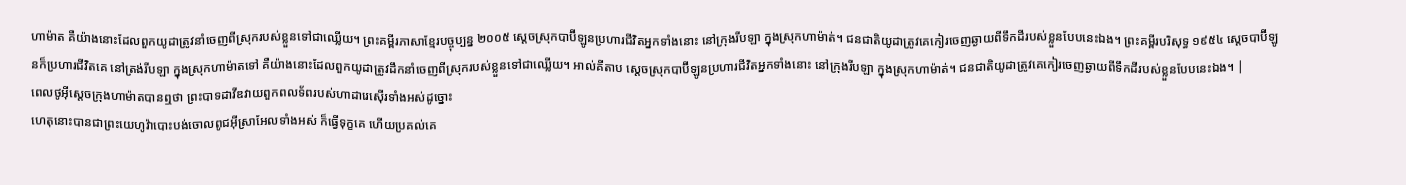ហាម៉ាត គឺយ៉ាងនោះដែលពួកយូដាត្រូវនាំចេញពីស្រុករបស់ខ្លួនទៅជាឈ្លើយ។ ព្រះគម្ពីរភាសាខ្មែរបច្ចុប្បន្ន ២០០៥ ស្ដេចស្រុកបាប៊ីឡូនប្រហារជីវិតអ្នកទាំងនោះ នៅក្រុងរីបឡា ក្នុងស្រុកហាម៉ាត់។ ជនជាតិយូដាត្រូវគេកៀរចេញឆ្ងាយពីទឹកដីរបស់ខ្លួនបែបនេះឯង។ ព្រះគម្ពីរបរិសុទ្ធ ១៩៥៤ ស្តេចបាប៊ីឡូនក៏ប្រហារជីវិតគេ នៅត្រង់រីបឡា ក្នុងស្រុកហាម៉ាតទៅ គឺយ៉ាងនោះដែលពួកយូដាត្រូវដឹកនាំចេញពីស្រុករបស់ខ្លួនទៅជាឈ្លើយ។ អាល់គីតាប ស្ដេចស្រុកបាប៊ីឡូនប្រហារជីវិតអ្នកទាំងនោះ នៅក្រុងរីបឡា ក្នុងស្រុកហាម៉ាត់។ ជនជាតិយូដាត្រូវគេកៀរចេញឆ្ងាយពីទឹកដីរបស់ខ្លួនបែបនេះឯង។ |
ពេលថូអ៊ីស្តេចក្រុងហាម៉ាតបានឮថា ព្រះបាទដាវីឌវាយពួកពលទ័ពរបស់ហាដារេស៊ើរទាំងអស់ដូច្នោះ
ហេតុនោះបានជាព្រះយេហូវ៉ាបោះបង់ចោលពូជអ៊ីស្រាអែលទាំងអស់ ក៏ធ្វើទុក្ខគេ ហើយប្រគល់គេ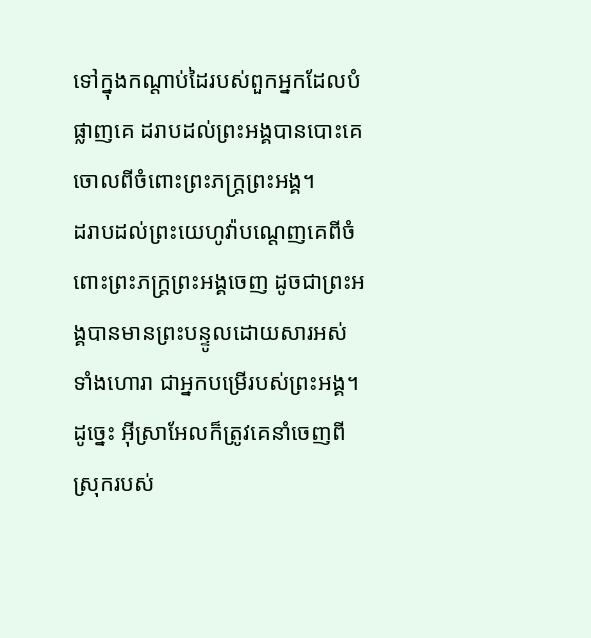ទៅក្នុងកណ្ដាប់ដៃរបស់ពួកអ្នកដែលបំផ្លាញគេ ដរាបដល់ព្រះអង្គបានបោះគេចោលពីចំពោះព្រះភក្ត្រព្រះអង្គ។
ដរាបដល់ព្រះយេហូវ៉ាបណ្តេញគេពីចំពោះព្រះភក្ត្រព្រះអង្គចេញ ដូចជាព្រះអង្គបានមានព្រះបន្ទូលដោយសារអស់ទាំងហោរា ជាអ្នកបម្រើរបស់ព្រះអង្គ។ ដូច្នេះ អ៊ីស្រាអែលក៏ត្រូវគេនាំចេញពីស្រុករបស់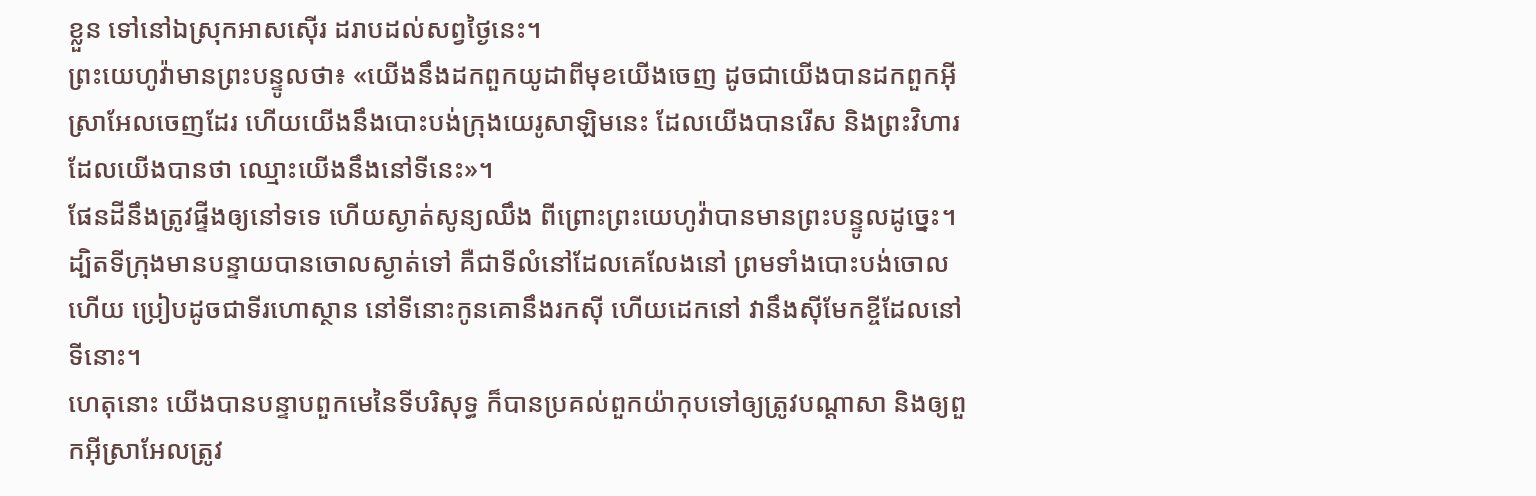ខ្លួន ទៅនៅឯស្រុកអាសស៊ើរ ដរាបដល់សព្វថ្ងៃនេះ។
ព្រះយេហូវ៉ាមានព្រះបន្ទូលថា៖ «យើងនឹងដកពួកយូដាពីមុខយើងចេញ ដូចជាយើងបានដកពួកអ៊ីស្រាអែលចេញដែរ ហើយយើងនឹងបោះបង់ក្រុងយេរូសាឡិមនេះ ដែលយើងបានរើស និងព្រះវិហារដែលយើងបានថា ឈ្មោះយើងនឹងនៅទីនេះ»។
ផែនដីនឹងត្រូវផ្ទីងឲ្យនៅទទេ ហើយស្ងាត់សូន្យឈឹង ពីព្រោះព្រះយេហូវ៉ាបានមានព្រះបន្ទូលដូច្នេះ។
ដ្បិតទីក្រុងមានបន្ទាយបានចោលស្ងាត់ទៅ គឺជាទីលំនៅដែលគេលែងនៅ ព្រមទាំងបោះបង់ចោលហើយ ប្រៀបដូចជាទីរហោស្ថាន នៅទីនោះកូនគោនឹងរកស៊ី ហើយដេកនៅ វានឹងស៊ីមែកខ្ចីដែលនៅទីនោះ។
ហេតុនោះ យើងបានបន្ទាបពួកមេនៃទីបរិសុទ្ធ ក៏បានប្រគល់ពួកយ៉ាកុបទៅឲ្យត្រូវបណ្ដាសា និងឲ្យពួកអ៊ីស្រាអែលត្រូវ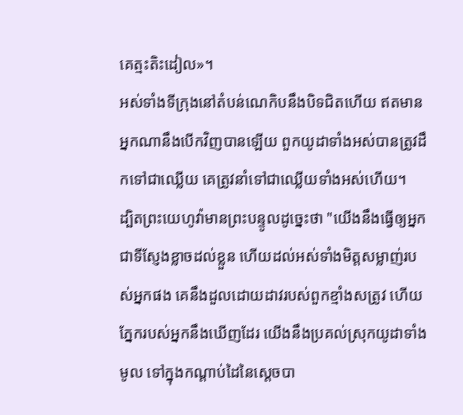គេត្មះតិះដៀល»។
អស់ទាំងទីក្រុងនៅតំបន់ណេកិបនឹងបិទជិតហើយ ឥតមានអ្នកណានឹងបើកវិញបានឡើយ ពួកយូដាទាំងអស់បានត្រូវដឹកទៅជាឈ្លើយ គេត្រូវនាំទៅជាឈ្លើយទាំងអស់ហើយ។
ដ្បិតព្រះយេហូវ៉ាមានព្រះបន្ទូលដូច្នេះថា "យើងនឹងធ្វើឲ្យអ្នកជាទីស្ញែងខ្លាចដល់ខ្លួន ហើយដល់អស់ទាំងមិត្តសម្លាញ់របស់អ្នកផង គេនឹងដួលដោយដាវរបស់ពួកខ្មាំងសត្រូវ ហើយភ្នែករបស់អ្នកនឹងឃើញដែរ យើងនឹងប្រគល់ស្រុកយូដាទាំងមូល ទៅក្នុងកណ្ដាប់ដៃនៃស្ដេចបា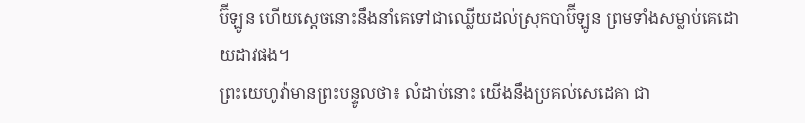ប៊ីឡូន ហើយស្តេចនោះនឹងនាំគេទៅជាឈ្លើយដល់ស្រុកបាប៊ីឡូន ព្រមទាំងសម្លាប់គេដោយដាវផង។
ព្រះយេហូវ៉ាមានព្រះបន្ទូលថា៖ លំដាប់នោះ យើងនឹងប្រគល់សេដេគា ជា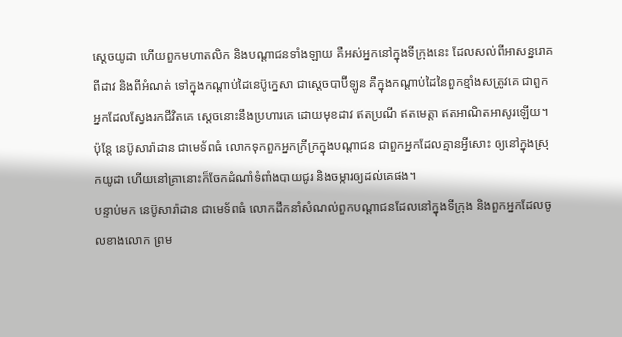ស្តេចយូដា ហើយពួកមហាតលិក និងបណ្ដាជនទាំងឡាយ គឺអស់អ្នកនៅក្នុងទីក្រុងនេះ ដែលសល់ពីអាសន្នរោគ ពីដាវ និងពីអំណត់ ទៅក្នុងកណ្ដាប់ដៃនេប៊ូក្នេសា ជាស្តេចបាប៊ីឡូន គឺក្នុងកណ្ដាប់ដៃនៃពួកខ្មាំងសត្រូវគេ ជាពួកអ្នកដែលស្វែងរកជីវិតគេ ស្តេចនោះនឹងប្រហារគេ ដោយមុខដាវ ឥតប្រណី ឥតមេត្តា ឥតអាណិតអាសូរឡើយ។
ប៉ុន្តែ នេប៊ូសារ៉ាដាន ជាមេទ័ពធំ លោកទុកពួកអ្នកក្រីក្រក្នុងបណ្ដាជន ជាពួកអ្នកដែលគ្មានអ្វីសោះ ឲ្យនៅក្នុងស្រុកយូដា ហើយនៅគ្រានោះក៏ចែកដំណាំទំពាំងបាយជូរ និងចម្ការឲ្យដល់គេផង។
បន្ទាប់មក នេប៊ូសារ៉ាដាន ជាមេទ័ពធំ លោកដឹកនាំសំណល់ពួកបណ្ដាជនដែលនៅក្នុងទីក្រុង និងពួកអ្នកដែលចូលខាងលោក ព្រម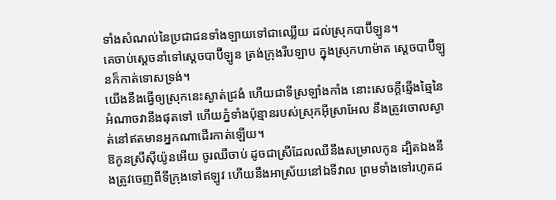ទាំងសំណល់នៃប្រជាជនទាំងឡាយទៅជាឈ្លើយ ដល់ស្រុកបាប៊ីឡូន។
គេចាប់ស្តេចនាំទៅស្តេចបាប៊ីឡូន ត្រង់ក្រុងរីបឡាប ក្នុងស្រុកហាម៉ាត ស្តេចបាប៊ីឡូនក៏កាត់ទោសទ្រង់។
យើងនឹងធ្វើឲ្យស្រុកនេះស្ងាត់ជ្រងំ ហើយជាទីស្រឡាំងកាំង នោះសេចក្ដីឆ្មើងឆ្មៃនៃអំណាចវានឹងផុតទៅ ហើយភ្នំទាំងប៉ុន្មានរបស់ស្រុកអ៊ីស្រាអែល នឹងត្រូវចោលស្ងាត់នៅឥតមានអ្នកណាដើរកាត់ឡើយ។
ឱកូនស្រីស៊ីយ៉ូនអើយ ចូរឈឺចាប់ ដូចជាស្រីដែលឈឺនឹងសម្រាលកូន ដ្បិតឯងនឹងត្រូវចេញពីទីក្រុងទៅឥឡូវ ហើយនឹងអាស្រ័យនៅឯទីវាល ព្រមទាំងទៅរហូតដ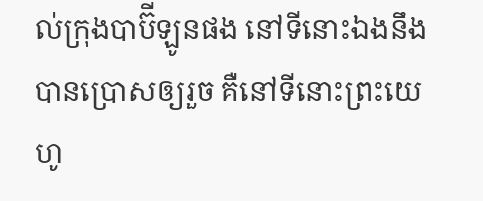ល់ក្រុងបាប៊ីឡូនផង នៅទីនោះឯងនឹងបានប្រោសឲ្យរួច គឺនៅទីនោះព្រះយេហូ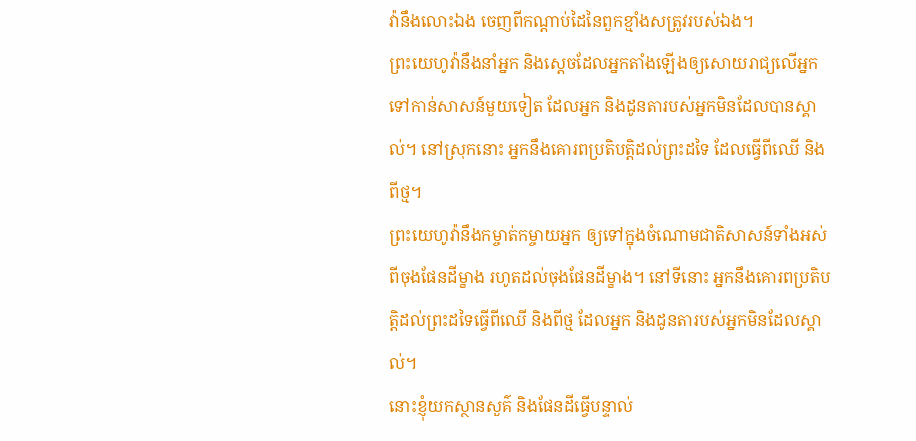វ៉ានឹងលោះឯង ចេញពីកណ្ដាប់ដៃនៃពួកខ្មាំងសត្រូវរបស់ឯង។
ព្រះយេហូវ៉ានឹងនាំអ្នក និងស្តេចដែលអ្នកតាំងឡើងឲ្យសោយរាជ្យលើអ្នក ទៅកាន់សាសន៍មួយទៀត ដែលអ្នក និងដូនតារបស់អ្នកមិនដែលបានស្គាល់។ នៅស្រុកនោះ អ្នកនឹងគោរពប្រតិបត្តិដល់ព្រះដទៃ ដែលធ្វើពីឈើ និងពីថ្ម។
ព្រះយេហូវ៉ានឹងកម្ចាត់កម្ចាយអ្នក ឲ្យទៅក្នុងចំណោមជាតិសាសន៍ទាំងអស់ ពីចុងផែនដីម្ខាង រហូតដល់ចុងផែនដីម្ខាង។ នៅទីនោះ អ្នកនឹងគោរពប្រតិបត្តិដល់ព្រះដទៃធ្វើពីឈើ និងពីថ្ម ដែលអ្នក និងដូនតារបស់អ្នកមិនដែលស្គាល់។
នោះខ្ញុំយកស្ថានសួគ៌ និងផែនដីធ្វើបន្ទាល់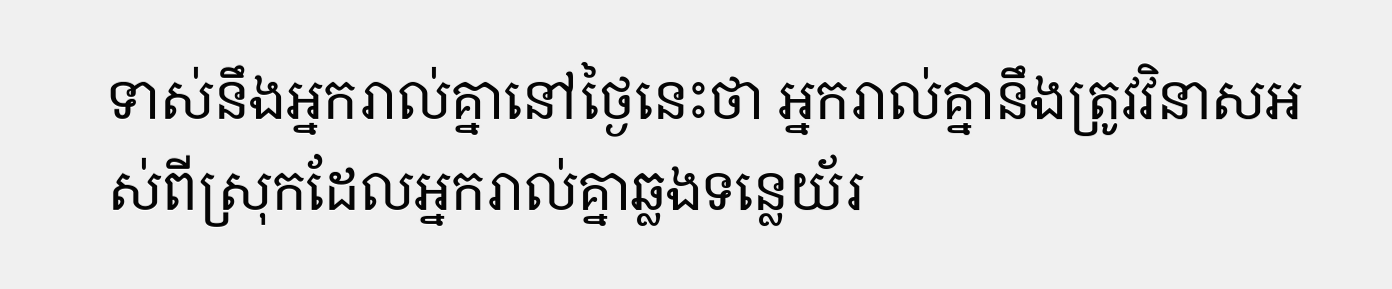ទាស់នឹងអ្នករាល់គ្នានៅថ្ងៃនេះថា អ្នករាល់គ្នានឹងត្រូវវិនាសអស់ពីស្រុកដែលអ្នករាល់គ្នាឆ្លងទន្លេយ័រ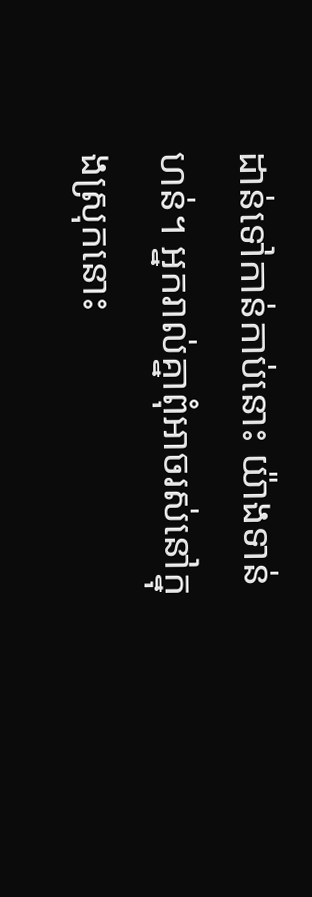ដាន់ទៅកាន់កាប់នោះ យ៉ាងទាន់ហន់។ អ្នករាល់គ្នាពុំអាចរស់នៅក្នុងស្រុកនោះ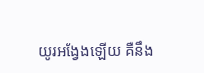យូរអង្វែងឡើយ គឺនឹង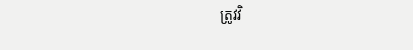ត្រូវវិ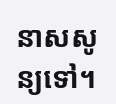នាសសូន្យទៅ។